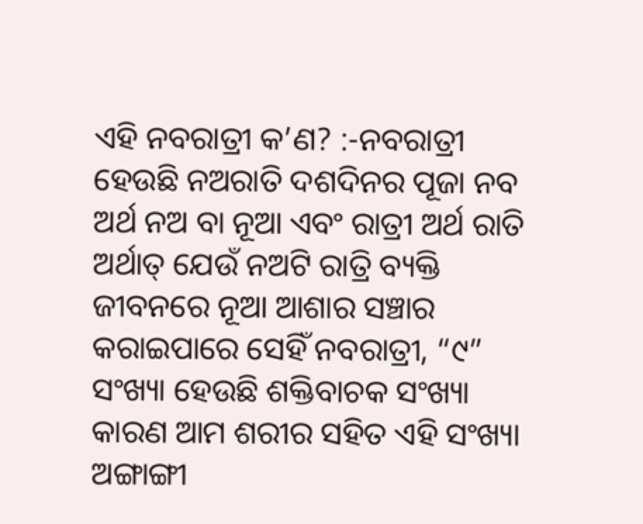ଏହି ନବରାତ୍ରୀ କ’ଣ? :-ନବରାତ୍ରୀ ହେଉଛି ନଅରାତି ଦଶଦିନର ପୂଜା ନବ ଅର୍ଥ ନଅ ବା ନୂଆ ଏବଂ ରାତ୍ରୀ ଅର୍ଥ ରାତି ଅର୍ଥାତ୍ ଯେଉଁ ନଅଟି ରାତ୍ରି ବ୍ୟକ୍ତି ଜୀବନରେ ନୂଆ ଆଶାର ସଞ୍ଚାର କରାଇପାରେ ସେହିଁ ନବରାତ୍ରୀ, “୯” ସଂଖ୍ୟା ହେଉଛି ଶକ୍ତିବାଚକ ସଂଖ୍ୟା କାରଣ ଆମ ଶରୀର ସହିତ ଏହି ସଂଖ୍ୟା ଅଙ୍ଗାଙ୍ଗୀ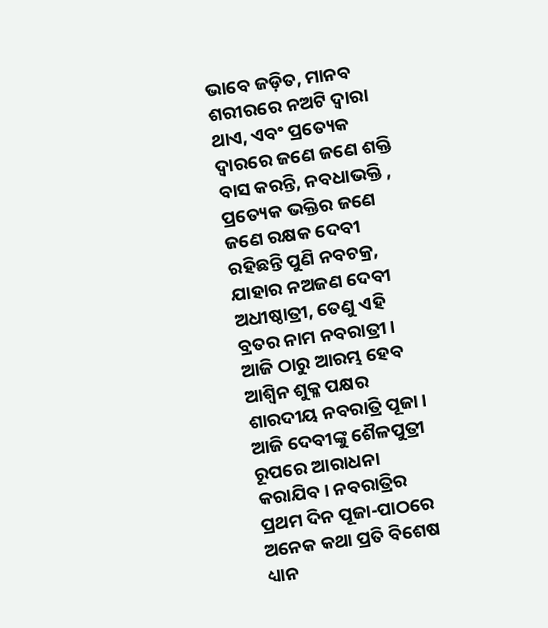ଭାବେ ଜଡ଼ିତ, ମାନବ ଶରୀରରେ ନଅଟି ଦ୍ବାରା ଥାଏ, ଏବଂ ପ୍ରତ୍ୟେକ ଦ୍ବାରରେ ଜଣେ ଜଣେ ଶକ୍ତି ବାସ କରନ୍ତି, ନବଧାଭକ୍ତି , ପ୍ରତ୍ୟେକ ଭକ୍ତିର ଜଣେ ଜଣେ ରକ୍ଷକ ଦେବୀ ରହିଛନ୍ତି ପୁଣି ନବଚକ୍ର, ଯାହାର ନଅଜଣ ଦେବୀ ଅଧୀଷ୍ଠାତ୍ରୀ, ତେଣୁ ଏହି ବ୍ରତର ନାମ ନବରାତ୍ରୀ ।
ଆଜି ଠାରୁ ଆରମ୍ଭ ହେବ ଆଶ୍ବିନ ଶୁକ୍ଳ ପକ୍ଷର ଶାରଦୀୟ ନବରାତ୍ରି ପୂଜା। ଆଜି ଦେବୀଙ୍କୁ ଶୈଳପୁତ୍ରୀ ରୂପରେ ଆରାଧନା କରାଯିବ। ନବରାତ୍ରିର ପ୍ରଥମ ଦିନ ପୂଜା-ପାଠରେ ଅନେକ କଥା ପ୍ରତି ବିଶେଷ ଧ୍ୟାନ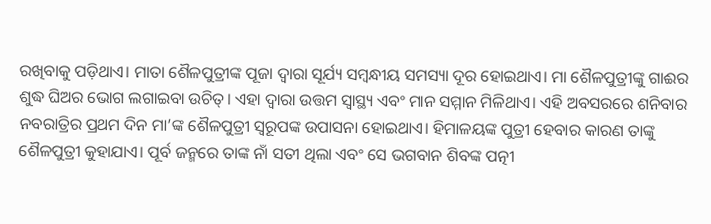ରଖିବାକୁ ପଡ଼ିଥାଏ। ମାତା ଶୈଳପୁତ୍ରୀଙ୍କ ପୂଜା ଦ୍ବାରା ସୂର୍ଯ୍ୟ ସମ୍ବନ୍ଧୀୟ ସମସ୍ୟା ଦୂର ହୋଇଥାଏ। ମା ଶୈଳପୁତ୍ରୀଙ୍କୁ ଗାଈର ଶୁଦ୍ଧ ଘିଅର ଭୋଗ ଲଗାଇବା ଉଚିତ୍। ଏହା ଦ୍ବାରା ଉତ୍ତମ ସ୍ବାସ୍ଥ୍ୟ ଏବଂ ମାନ ସମ୍ମାନ ମିଳିଥାଏ। ଏହି ଅବସରରେ ଶନିବାର ନବରାତ୍ରିର ପ୍ରଥମ ଦିନ ମା’ଙ୍କ ଶୈଳପୁତ୍ରୀ ସ୍ବରୂପଙ୍କ ଉପାସନା ହୋଇଥାଏ। ହିମାଳୟଙ୍କ ପୁତ୍ରୀ ହେବାର କାରଣ ତାଙ୍କୁ ଶୈଳପୁତ୍ରୀ କୁହାଯାଏ। ପୂର୍ବ ଜନ୍ମରେ ତାଙ୍କ ନାଁ ସତୀ ଥିଲା ଏବଂ ସେ ଭଗବାନ ଶିବଙ୍କ ପତ୍ନୀ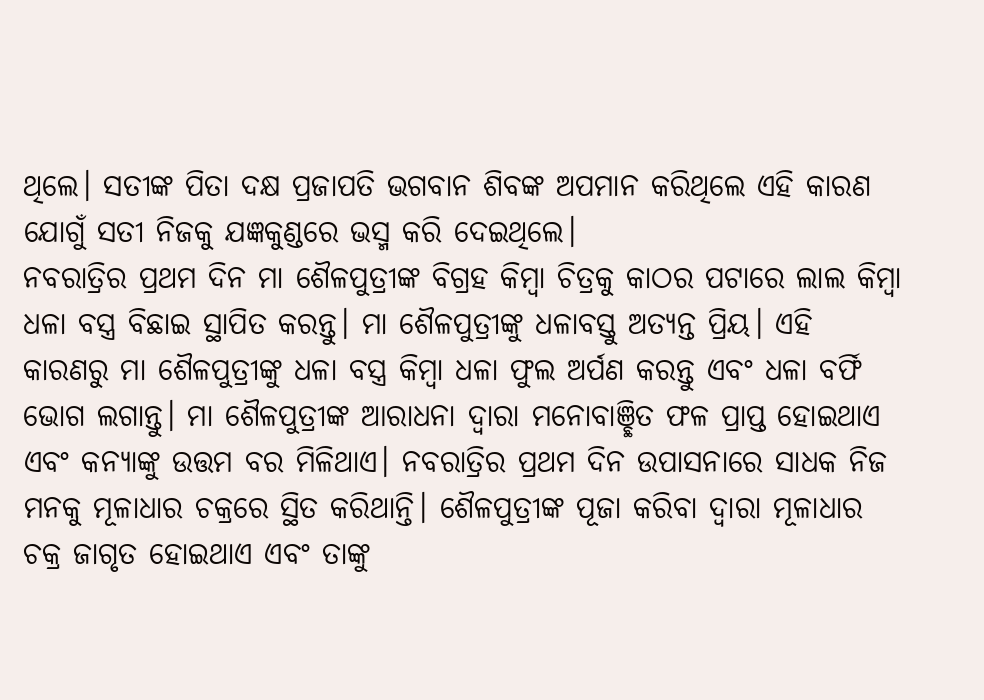ଥିଲେ। ସତୀଙ୍କ ପିତା ଦକ୍ଷ ପ୍ରଜାପତି ଭଗବାନ ଶିବଙ୍କ ଅପମାନ କରିଥିଲେ ଏହି କାରଣ ଯୋଗୁଁ ସତୀ ନିଜକୁ ଯଜ୍ଞକୁଣ୍ଡରେ ଭସ୍ମ କରି ଦେଇଥିଲେ।
ନବରାତ୍ରିର ପ୍ରଥମ ଦିନ ମା ଶୈଳପୁତ୍ରୀଙ୍କ ବିଗ୍ରହ କିମ୍ବା ଚିତ୍ରକୁ କାଠର ପଟାରେ ଲାଲ କିମ୍ବା ଧଳା ବସ୍ତ୍ର ବିଛାଇ ସ୍ଥାପିତ କରନ୍ତୁ। ମା ଶୈଳପୁତ୍ରୀଙ୍କୁ ଧଳାବସ୍ତୁ ଅତ୍ୟନ୍ତ ପ୍ରିୟ। ଏହି କାରଣରୁ ମା ଶୈଳପୁତ୍ରୀଙ୍କୁ ଧଳା ବସ୍ତ୍ର କିମ୍ବା ଧଳା ଫୁଲ ଅର୍ପଣ କରନ୍ତୁ ଏବଂ ଧଳା ବର୍ଫି ଭୋଗ ଲଗାନ୍ତୁ। ମା ଶୈଳପୁତ୍ରୀଙ୍କ ଆରାଧନା ଦ୍ବାରା ମନୋବାଞ୍ଛିତ ଫଳ ପ୍ରାପ୍ତ ହୋଇଥାଏ ଏବଂ କନ୍ୟାଙ୍କୁ ଉତ୍ତମ ବର ମିଳିଥାଏ। ନବରାତ୍ରିର ପ୍ରଥମ ଦିନ ଉପାସନାରେ ସାଧକ ନିଜ ମନକୁ ମୂଳାଧାର ଚକ୍ରରେ ସ୍ଥିତ କରିଥାନ୍ତି। ଶୈଳପୁତ୍ରୀଙ୍କ ପୂଜା କରିବା ଦ୍ବାରା ମୂଳାଧାର ଚକ୍ର ଜାଗୃତ ହୋଇଥାଏ ଏବଂ ତାଙ୍କୁ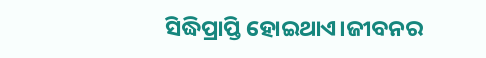ସିଦ୍ଧିପ୍ରାପ୍ତି ହୋଇଥାଏ।ଜୀବନର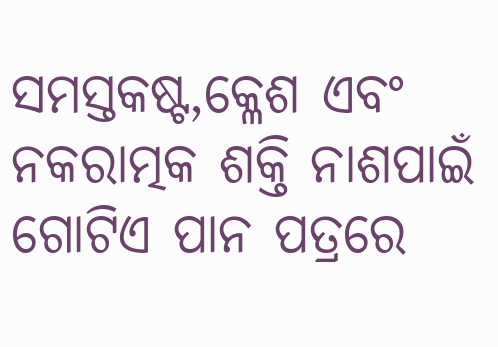ସମସ୍ତକଷ୍ଟ,କ୍ଳେଶ ଏବଂ ନକରାତ୍ମକ ଶକ୍ତି ନାଶପାଇଁ ଗୋଟିଏ ପାନ ପତ୍ରରେ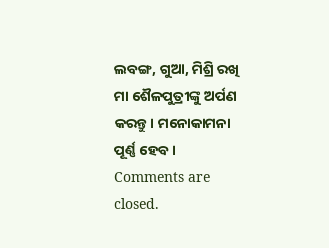ଲବଙ୍ଗ, ଗୁଆ, ମିଶ୍ରି ରଖି ମା ଶୈଳପୁତ୍ରୀଙ୍କୁ ଅର୍ପଣ କରନ୍ତୁ। ମନୋକାମନା ପୂର୍ଣ୍ଣ ହେବ।
Comments are closed.